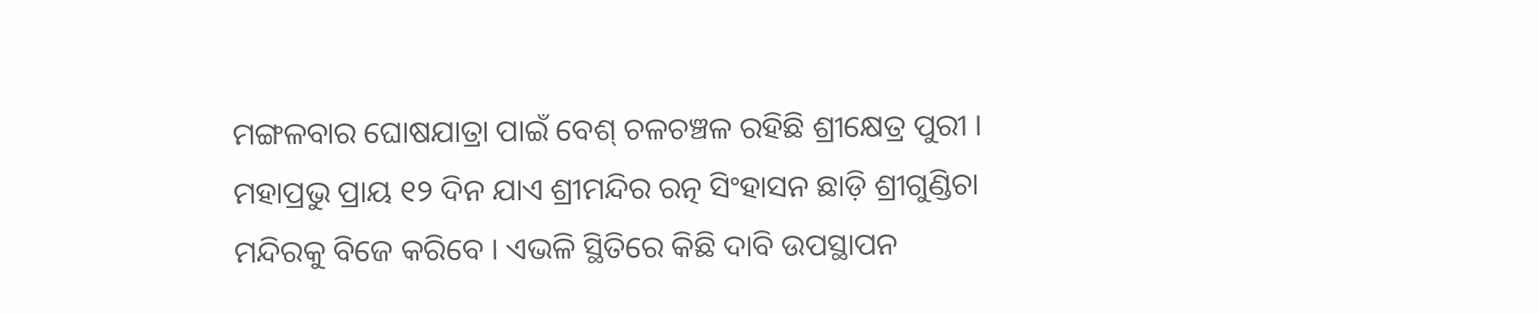ମଙ୍ଗଳବାର ଘୋଷଯାତ୍ରା ପାଇଁ ବେଶ୍ ଚଳଚଞ୍ଚଳ ରହିଛି ଶ୍ରୀକ୍ଷେତ୍ର ପୁରୀ । ମହାପ୍ରଭୁ ପ୍ରାୟ ୧୨ ଦିନ ଯାଏ ଶ୍ରୀମନ୍ଦିର ରତ୍ନ ସିଂହାସନ ଛାଡ଼ି ଶ୍ରୀଗୁଣ୍ଡିଚା ମନ୍ଦିରକୁ ବିଜେ କରିବେ । ଏଭଳି ସ୍ଥିତିରେ କିଛି ଦାବି ଉପସ୍ଥାପନ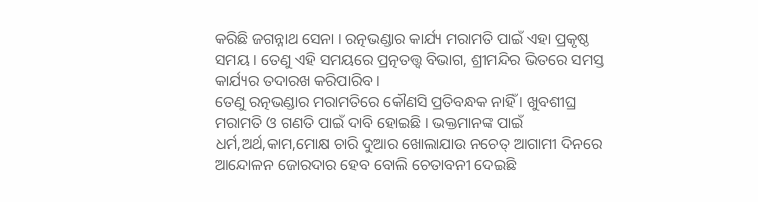କରିଛି ଜଗନ୍ନାଥ ସେନା । ରତ୍ନଭଣ୍ଡାର କାର୍ଯ୍ୟ ମରାମତି ପାଇଁ ଏହା ପ୍ରକୃଷ୍ଠ ସମୟ । ତେଣୁ ଏହି ସମୟରେ ପ୍ରତ୍ନତତ୍ତ୍ୱ ବିଭାଗ, ଶ୍ରୀମନ୍ଦିର ଭିତରେ ସମସ୍ତ କାର୍ଯ୍ୟର ତଦାରଖ କରିପାରିବ ।
ତେଣୁ ରତ୍ନଭଣ୍ଡାର ମରାମତିରେ କୌଣସି ପ୍ରତିବନ୍ଧକ ନାହିଁ । ଖୁବଶୀଘ୍ର ମରାମତି ଓ ଗଣତି ପାଇଁ ଦାବି ହୋଇଛି । ଭକ୍ତମାନଙ୍କ ପାଇଁ ଧର୍ମ,ଅର୍ଥ,କାମ,ମୋକ୍ଷ ଚାରି ଦୁଆର ଖୋଲାଯାଉ ନଚେତ୍ ଆଗାମୀ ଦିନରେ ଆନ୍ଦୋଳନ ଜୋରଦାର ହେବ ବୋଲି ଚେତାବନୀ ଦେଇଛି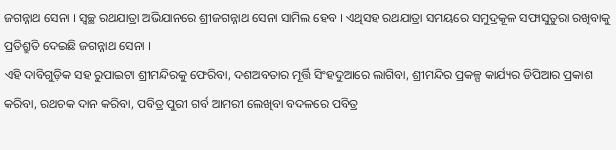ଜଗନ୍ନାଥ ସେନା । ସ୍ୱଚ୍ଛ ରଥଯାତ୍ରା ଅଭିଯାନରେ ଶ୍ରୀଜଗନ୍ନାଥ ସେନା ସାମିଲ ହେବ । ଏଥିସହ ରଥଯାତ୍ରା ସମୟରେ ସମୁଦ୍ରକୂଳ ସଫାସୁତୁରା ରଖିବାକୁ ପ୍ରତିଶ୍ରୁତି ଦେଇଛି ଜଗନ୍ନାଥ ସେନା ।
ଏହି ଦାବିଗୁଡ଼ିକ ସହ ରୁପାଇଟା ଶ୍ରୀମନ୍ଦିରକୁ ଫେରିବା, ଦଶଅବତାର ମୂର୍ତ୍ତି ସିଂହଦୁଆରେ ଲାଗିବା, ଶ୍ରୀମନ୍ଦିର ପ୍ରକଳ୍ପ କାର୍ଯ୍ୟର ଡିପିଆର ପ୍ରକାଶ କରିବା, ରଥଚକ ଦାନ କରିବା, ପବିତ୍ର ପୁରୀ ଗର୍ବ ଆମରୀ ଲେଖିବା ବଦଳରେ ପବିତ୍ର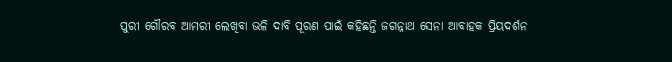ପୁରୀ ଗୌରବ ଆମରୀ ଲେଖିବା ଭଳି ଦାବି ପୂରଣ ପାଇଁ କହିଛନ୍ତି ଜଗନ୍ନାଥ ସେନା ଆବାହକ ପ୍ରିୟଦର୍ଶନ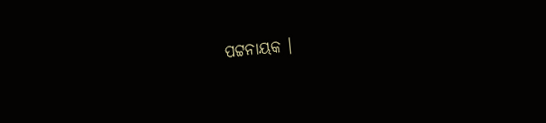ପଟ୍ଟନାୟକ ।